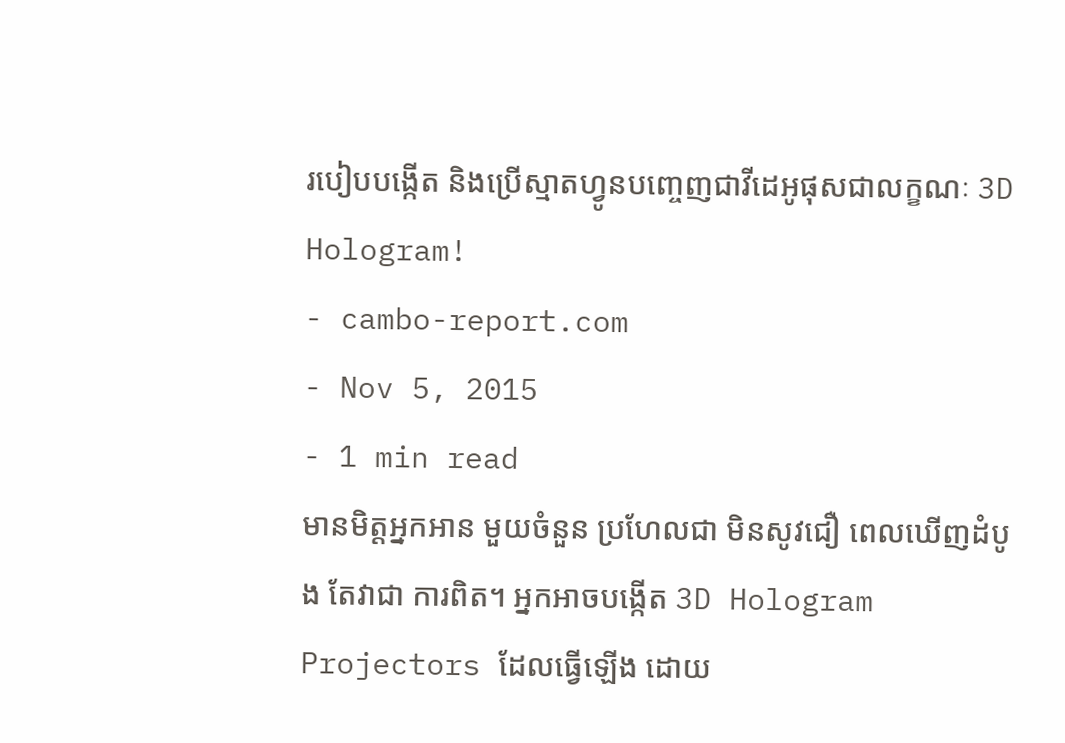របៀបបង្កើត និងប្រើស្មាតហ្វូនបញ្ចេញជាវីដេអូផុសជាលក្ខណៈ 3D Hologram!
- cambo-report.com
- Nov 5, 2015
- 1 min read
មានមិត្តអ្នកអាន មួយចំនួន ប្រហែលជា មិនសូវជឿ ពេលឃើញដំបូង តែវាជា ការពិត។ អ្នកអាចបង្កើត 3D Hologram Projectors ដែលធ្វើឡើង ដោយ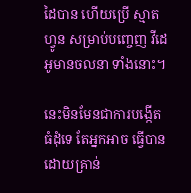ដៃបាន ហើយប្រើ ស្មាតហ្វូន សម្រាប់បញ្ចេញ វីដេអូមានចលនា ទាំងនោះ។

នេះមិនមែនជាការបង្កើតធំដុំទេ តែអ្នកអាច ធ្វើបាន ដោយគ្រាន់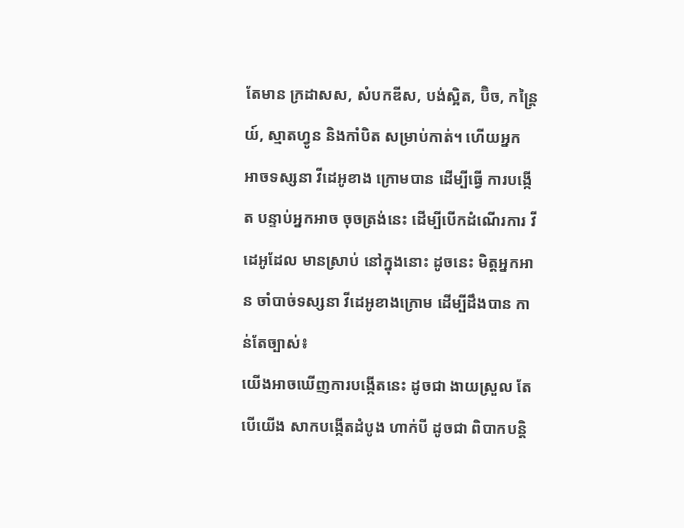តែមាន ក្រដាសស, សំបកឌីស, បង់ស្អិត, ប៊ិច, កន្ត្រៃយ៍, ស្មាតហ្វូន និងកាំបិត សម្រាប់កាត់។ ហើយអ្នក អាចទស្សនា វីដេអូខាង ក្រោមបាន ដើម្បីធ្វើ ការបង្កើត បន្ទាប់អ្នកអាច ចុចត្រង់នេះ ដើម្បីបើកដំណើរការ វីដេអូដែល មានស្រាប់ នៅក្នុងនោះ ដូចនេះ មិត្តអ្នកអាន ចាំបាច់ទស្សនា វីដេអូខាងក្រោម ដើម្បីដឹងបាន កាន់តែច្បាស់៖
យើងអាចឃើញការបង្កើតនេះ ដូចជា ងាយស្រួល តែបើយើង សាកបង្កើតដំបូង ហាក់បី ដូចជា ពិបាកបន្តិ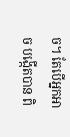ច។ តែបើអ្នកអាច បង្កើតបាន ពិ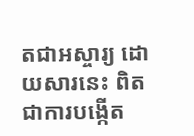តជាអស្ចារ្យ ដោយសារនេះ ពិតជាការបង្កើត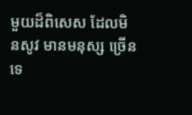មួយដ៏ពិសេស ដែលមិនសូវ មានមនុស្ស ច្រើនទេ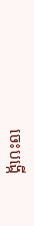ចេះបង្កើ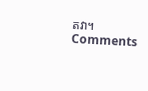តវា។
Comments